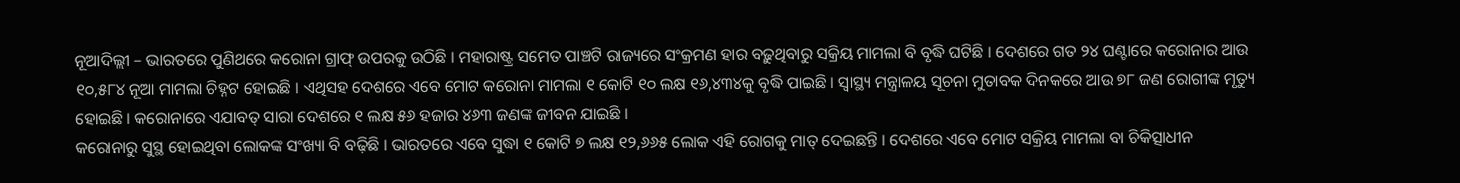ନୂଆଦିଲ୍ଲୀ – ଭାରତରେ ପୁଣିଥରେ କରୋନା ଗ୍ରାଫ୍ ଉପରକୁ ଉଠିଛି । ମହାରାଷ୍ଟ୍ର ସମେତ ପାଞ୍ଚଟି ରାଜ୍ୟରେ ସଂକ୍ରମଣ ହାର ବଢ଼ୁଥିବାରୁ ସକ୍ରିୟ ମାମଲା ବି ବୃଦ୍ଧି ଘଟିଛି । ଦେଶରେ ଗତ ୨୪ ଘଣ୍ଟାରେ କରୋନାର ଆଉ ୧୦,୫୮୪ ନୂଆ ମାମଲା ଚିହ୍ନଟ ହୋଇଛି । ଏଥିସହ ଦେଶରେ ଏବେ ମୋଟ କରୋନା ମାମଲା ୧ କୋଟି ୧୦ ଲକ୍ଷ ୧୬,୪୩୪କୁ ବୃଦ୍ଧି ପାଇଛି । ସ୍ୱାସ୍ଥ୍ୟ ମନ୍ତ୍ରାଳୟ ସୂଚନା ମୁତାବକ ଦିନକରେ ଆଉ ୭୮ ଜଣ ରୋଗୀଙ୍କ ମୃତ୍ୟୁ ହୋଇଛି । କରୋନାରେ ଏଯାବତ୍ ସାରା ଦେଶରେ ୧ ଲକ୍ଷ ୫୬ ହଜାର ୪୬୩ ଜଣଙ୍କ ଜୀବନ ଯାଇଛି ।
କରୋନାରୁ ସୁସ୍ଥ ହୋଇଥିବା ଲୋକଙ୍କ ସଂଖ୍ୟା ବି ବଢ଼ିଛି । ଭାରତରେ ଏବେ ସୁଦ୍ଧା ୧ କୋଟି ୭ ଲକ୍ଷ ୧୨,୬୬୫ ଲୋକ ଏହି ରୋଗକୁ ମାତ୍ ଦେଇଛନ୍ତି । ଦେଶରେ ଏବେ ମୋଟ ସକ୍ରିୟ ମାମଲା ବା ଚିକିତ୍ସାଧୀନ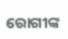ରୋଗୀଙ୍କ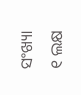ସଂଖ୍ୟା ୧ ଲକ୍ଷ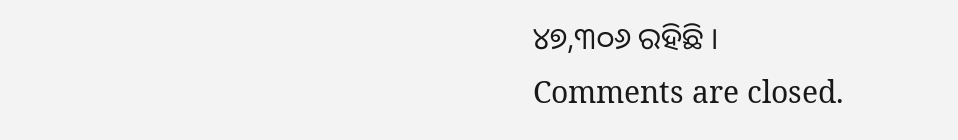୪୭,୩୦୬ ରହିଛି ।
Comments are closed.